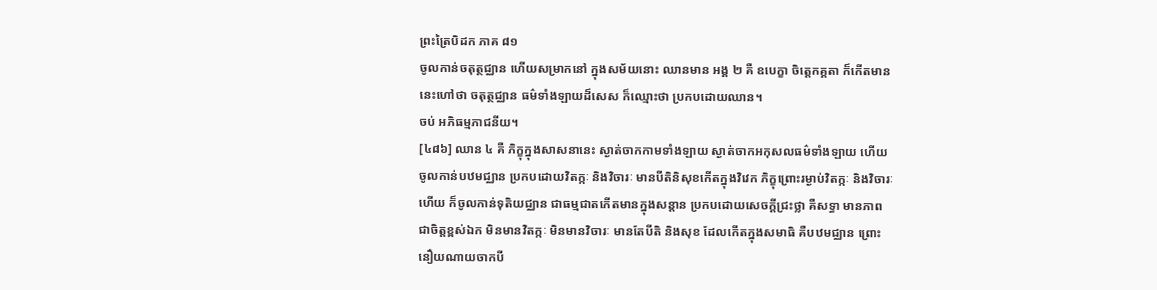ព្រះត្រៃបិដក ភាគ ៨១
ចូលកាន់ចតុត្ថជ្ឈាន ហើយសម្រាកនៅ ក្នុងសម័យនោះ ឈានមាន អង្គ ២ គឺ ឧបេក្ខា ចិត្តេកគ្គតា ក៏កើតមាន នេះហៅថា ចតុត្ថជ្ឈាន ធម៌ទាំងឡាយដ៏សេស ក៏ឈ្មោះថា ប្រកបដោយឈាន។
ចប់ អភិធម្មភាជនីយ។
[៤៨៦] ឈាន ៤ គឺ ភិក្ខុក្នុងសាសនានេះ ស្ងាត់ចាកកាមទាំងឡាយ ស្ងាត់ចាកអកុសលធម៌ទាំងឡាយ ហើយចូលកាន់បឋមជ្ឈាន ប្រកបដោយវិតក្កៈ និងវិចារៈ មានបីតិនិសុខកើតក្នុងវិវេក ភិក្ខុព្រោះរម្ងាប់វិតក្កៈ និងវិចារៈហើយ ក៏ចូលកាន់ទុតិយជ្ឈាន ជាធម្មជាតកើតមានក្នុងសន្តាន ប្រកបដោយសេចក្តីជ្រះថ្លា គឺសទ្ធា មានភាពជាចិត្តខ្ពស់ឯក មិនមានវិតក្កៈ មិនមានវិចារៈ មានតែបីតិ និងសុខ ដែលកើតក្នុងសមាធិ គឺបឋមជ្ឈាន ព្រោះនឿយណាយចាកបី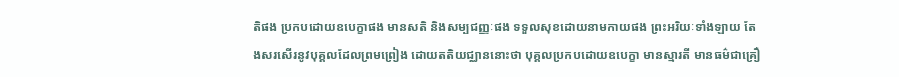តិផង ប្រកបដោយឧបេក្ខាផង មានសតិ និងសម្បជញ្ញៈផង ទទួលសុខដោយនាមកាយផង ព្រះអរិយៈទាំងឡាយ តែងសរសើរនូវបុគ្គលដែលព្រមព្រៀង ដោយតតិយជ្ឈាននោះថា បុគ្គលប្រកបដោយឧបេក្ខា មានស្មារតី មានធម៌ជាគ្រឿ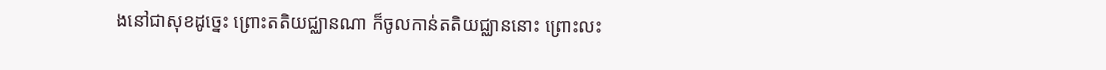ងនៅជាសុខដូច្នេះ ព្រោះតតិយជ្ឈានណា ក៏ចូលកាន់តតិយជ្ឈាននោះ ព្រោះលះ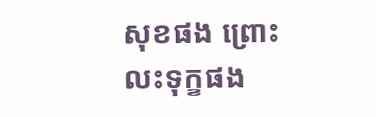សុខផង ព្រោះលះទុក្ខផង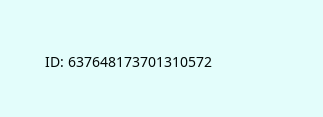ID: 637648173701310572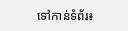ទៅកាន់ទំព័រ៖